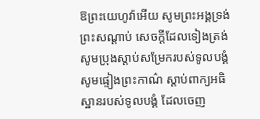ឱព្រះយេហូវ៉ាអើយ សូមព្រះអង្គទ្រង់ព្រះសណ្ដាប់ សេចក្ដីដែលទៀងត្រង់ សូមប្រុងស្តាប់សម្រែករបស់ទូលបង្គំ សូមផ្ទៀងព្រះកាណ៌ ស្តាប់ពាក្យអធិស្ឋានរបស់ទូលបង្គំ ដែលចេញ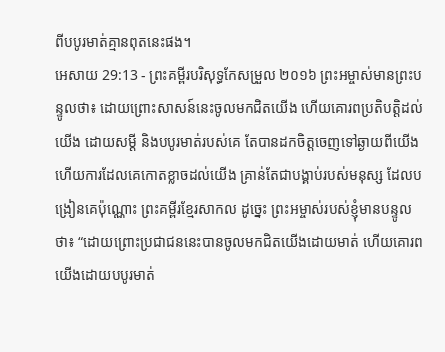ពីបបូរមាត់គ្មានពុតនេះផង។
អេសាយ 29:13 - ព្រះគម្ពីរបរិសុទ្ធកែសម្រួល ២០១៦ ព្រះអម្ចាស់មានព្រះបន្ទូលថា៖ ដោយព្រោះសាសន៍នេះចូលមកជិតយើង ហើយគោរពប្រតិបត្តិដល់យើង ដោយសម្ដី និងបបូរមាត់របស់គេ តែបានដកចិត្តចេញទៅឆ្ងាយពីយើង ហើយការដែលគេកោតខ្លាចដល់យើង គ្រាន់តែជាបង្គាប់របស់មនុស្ស ដែលបង្រៀនគេប៉ុណ្ណោះ ព្រះគម្ពីរខ្មែរសាកល ដូច្នេះ ព្រះអម្ចាស់របស់ខ្ញុំមានបន្ទូលថា៖ “ដោយព្រោះប្រជាជននេះបានចូលមកជិតយើងដោយមាត់ ហើយគោរពយើងដោយបបូរមាត់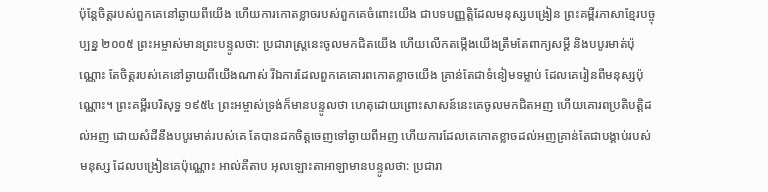ប៉ុន្តែចិត្តរបស់ពួកគេនៅឆ្ងាយពីយើង ហើយការកោតខ្លាចរបស់ពួកគេចំពោះយើង ជាបទបញ្ញត្តិដែលមនុស្សបង្រៀន ព្រះគម្ពីរភាសាខ្មែរបច្ចុប្បន្ន ២០០៥ ព្រះអម្ចាស់មានព្រះបន្ទូលថា: ប្រជារាស្ត្រនេះចូលមកជិតយើង ហើយលើកតម្កើងយើងត្រឹមតែពាក្យសម្ដី និងបបូរមាត់ប៉ុណ្ណោះ តែចិត្តរបស់គេនៅឆ្ងាយពីយើងណាស់ រីឯការដែលពួកគេគោរពកោតខ្លាចយើង គ្រាន់តែជាទំនៀមទម្លាប់ ដែលគេរៀនពីមនុស្សប៉ុណ្ណោះ។ ព្រះគម្ពីរបរិសុទ្ធ ១៩៥៤ ព្រះអម្ចាស់ទ្រង់ក៏មានបន្ទូលថា ហេតុដោយព្រោះសាសន៍នេះគេចូលមកជិតអញ ហើយគោរពប្រតិបត្តិដល់អញ ដោយសំដីនឹងបបូរមាត់របស់គេ តែបានដកចិត្តចេញទៅឆ្ងាយពីអញ ហើយការដែលគេកោតខ្លាចដល់អញគ្រាន់តែជាបង្គាប់របស់មនុស្ស ដែលបង្រៀនគេប៉ុណ្ណោះ អាល់គីតាប អុលឡោះតាអាឡាមានបន្ទូលថា: ប្រជារា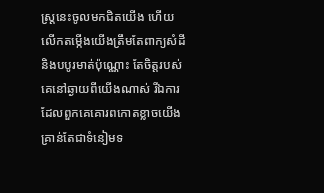ស្ត្រនេះចូលមកជិតយើង ហើយលើកតម្កើងយើងត្រឹមតែពាក្យសំដី និងបបូរមាត់ប៉ុណ្ណោះ តែចិត្តរបស់គេនៅឆ្ងាយពីយើងណាស់ រីឯការដែលពួកគេគោរពកោតខ្លាចយើង គ្រាន់តែជាទំនៀមទ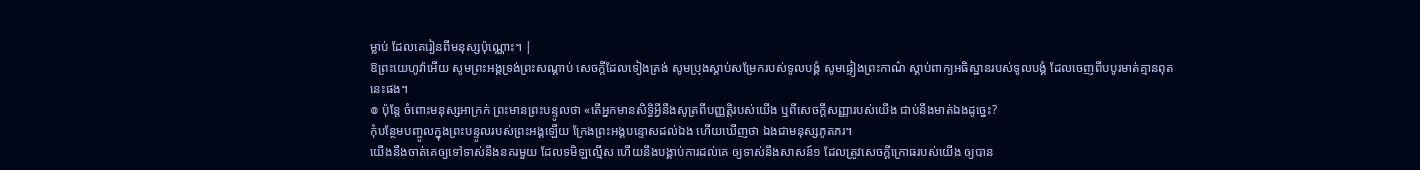ម្លាប់ ដែលគេរៀនពីមនុស្សប៉ុណ្ណោះ។ |
ឱព្រះយេហូវ៉ាអើយ សូមព្រះអង្គទ្រង់ព្រះសណ្ដាប់ សេចក្ដីដែលទៀងត្រង់ សូមប្រុងស្តាប់សម្រែករបស់ទូលបង្គំ សូមផ្ទៀងព្រះកាណ៌ ស្តាប់ពាក្យអធិស្ឋានរបស់ទូលបង្គំ ដែលចេញពីបបូរមាត់គ្មានពុតនេះផង។
៙ ប៉ុន្ដែ ចំពោះមនុស្សអាក្រក់ ព្រះមានព្រះបន្ទូលថា «តើអ្នកមានសិទ្ធិអ្វីនឹងសូត្រពីបញ្ញត្តិរបស់យើង ឬពីសេចក្ដីសញ្ញារបស់យើង ជាប់នឹងមាត់ឯងដូច្នេះ?
កុំបន្ថែមបញ្ចូលក្នុងព្រះបន្ទូលរបស់ព្រះអង្គឡើយ ក្រែងព្រះអង្គបន្ទោសដល់ឯង ហើយឃើញថា ឯងជាមនុស្សភូតភរ។
យើងនឹងចាត់គេឲ្យទៅទាស់នឹងនគរមួយ ដែលទមិឡល្មើស ហើយនឹងបង្គាប់ការដល់គេ ឲ្យទាស់នឹងសាសន៍១ ដែលត្រូវសេចក្ដីក្រោធរបស់យើង ឲ្យបាន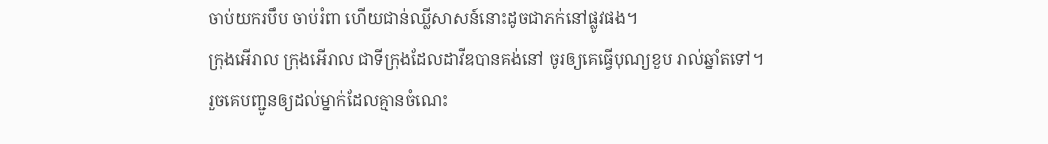ចាប់យករបឹប ចាប់រំពា ហើយជាន់ឈ្លីសាសន៍នោះដូចជាភក់នៅផ្លូវផង។
ក្រុងអើរាល ក្រុងអើរាល ជាទីក្រុងដែលដាវីឌបានគង់នៅ ចូរឲ្យគេធ្វើបុណ្យខួប រាល់ឆ្នាំតទៅ។
រួចគេបញ្ជូនឲ្យដល់ម្នាក់ដែលគ្មានចំណេះ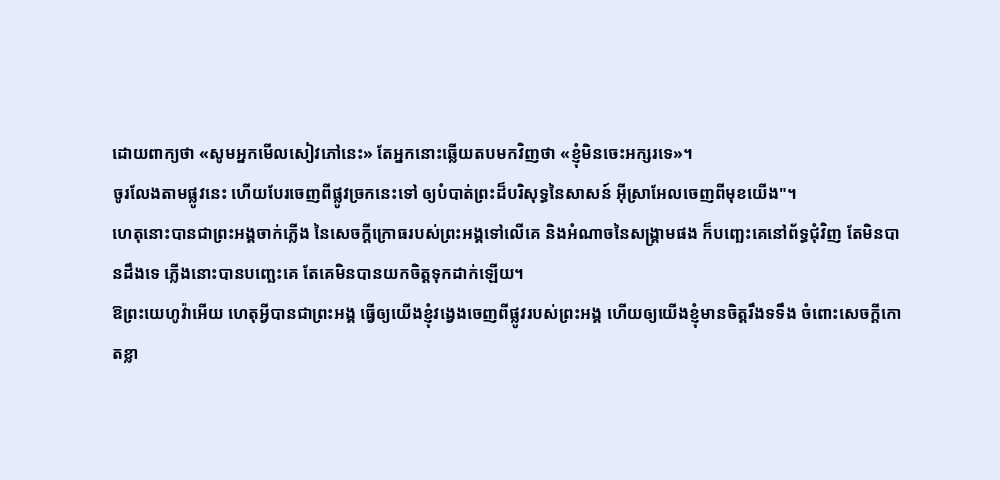ដោយពាក្យថា «សូមអ្នកមើលសៀវភៅនេះ» តែអ្នកនោះឆ្លើយតបមកវិញថា «ខ្ញុំមិនចេះអក្សរទេ»។
ចូរលែងតាមផ្លូវនេះ ហើយបែរចេញពីផ្លូវច្រកនេះទៅ ឲ្យបំបាត់ព្រះដ៏បរិសុទ្ធនៃសាសន៍ អ៊ីស្រាអែលចេញពីមុខយើង"។
ហេតុនោះបានជាព្រះអង្គចាក់ភ្លើង នៃសេចក្ដីក្រោធរបស់ព្រះអង្គទៅលើគេ និងអំណាចនៃសង្គ្រាមផង ក៏បញ្ឆេះគេនៅព័ទ្ធជុំវិញ តែមិនបានដឹងទេ ភ្លើងនោះបានបញ្ឆេះគេ តែគេមិនបានយកចិត្តទុកដាក់ឡើយ។
ឱព្រះយេហូវ៉ាអើយ ហេតុអ្វីបានជាព្រះអង្គ ធ្វើឲ្យយើងខ្ញុំវង្វេងចេញពីផ្លូវរបស់ព្រះអង្គ ហើយឲ្យយើងខ្ញុំមានចិត្តរឹងទទឹង ចំពោះសេចក្ដីកោតខ្លា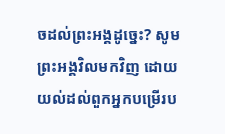ចដល់ព្រះអង្គដូច្នេះ? សូមព្រះអង្គវិលមកវិញ ដោយយល់ដល់ពួកអ្នកបម្រើរប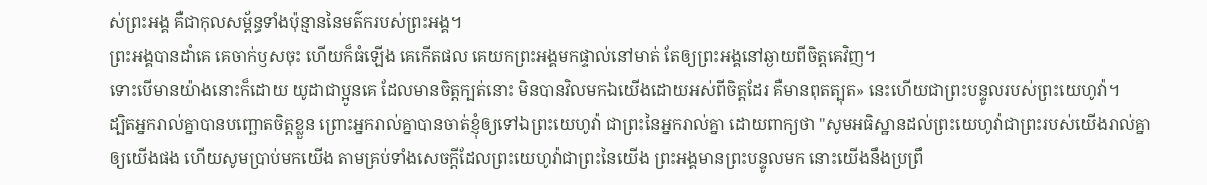ស់ព្រះអង្គ គឺជាកុលសម្ព័ន្ធទាំងប៉ុន្មាននៃមត៌ករបស់ព្រះអង្គ។
ព្រះអង្គបានដាំគេ គេចាក់ឫសចុះ ហើយក៏ធំឡើង គេកើតផល គេយកព្រះអង្គមកផ្ទាល់នៅមាត់ តែឲ្យព្រះអង្គនៅឆ្ងាយពីចិត្តគេវិញ។
ទោះបើមានយ៉ាងនោះក៏ដោយ យូដាជាប្អូនគេ ដែលមានចិត្តក្បត់នោះ មិនបានវិលមកឯយើងដោយអស់ពីចិត្តដែរ គឺមានពុតត្បុត» នេះហើយជាព្រះបន្ទូលរបស់ព្រះយេហូវ៉ា។
ដ្បិតអ្នករាល់គ្នាបានបញ្ឆោតចិត្តខ្លួន ព្រោះអ្នករាល់គ្នាបានចាត់ខ្ញុំឲ្យទៅឯព្រះយេហូវ៉ា ជាព្រះនៃអ្នករាល់គ្នា ដោយពាក្យថា "សូមអធិស្ឋានដល់ព្រះយេហូវ៉ាជាព្រះរបស់យើងរាល់គ្នា ឲ្យយើងផង ហើយសូមប្រាប់មកយើង តាមគ្រប់ទាំងសេចក្ដីដែលព្រះយេហូវ៉ាជាព្រះនៃយើង ព្រះអង្គមានព្រះបន្ទូលមក នោះយើងនឹងប្រព្រឹ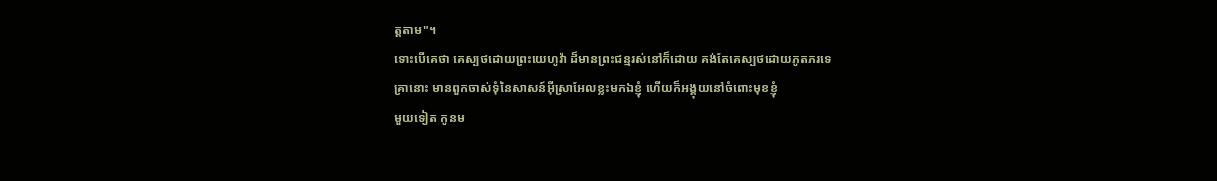ត្តតាម"។
ទោះបើគេថា គេស្បថដោយព្រះយេហូវ៉ា ដ៏មានព្រះជន្មរស់នៅក៏ដោយ គង់តែគេស្បថដោយភូតភរទេ
គ្រានោះ មានពួកចាស់ទុំនៃសាសន៍អ៊ីស្រាអែលខ្លះមកឯខ្ញុំ ហើយក៏អង្គុយនៅចំពោះមុខខ្ញុំ
មួយទៀត កូនម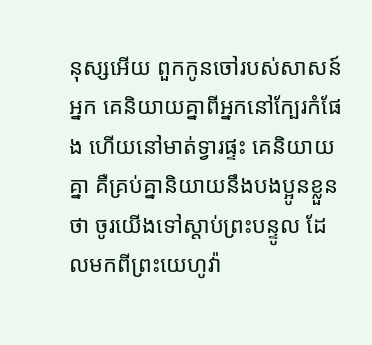នុស្សអើយ ពួកកូនចៅរបស់សាសន៍អ្នក គេនិយាយគ្នាពីអ្នកនៅក្បែរកំផែង ហើយនៅមាត់ទ្វារផ្ទះ គេនិយាយគ្នា គឺគ្រប់គ្នានិយាយនឹងបងប្អូនខ្លួនថា ចូរយើងទៅស្តាប់ព្រះបន្ទូល ដែលមកពីព្រះយេហូវ៉ា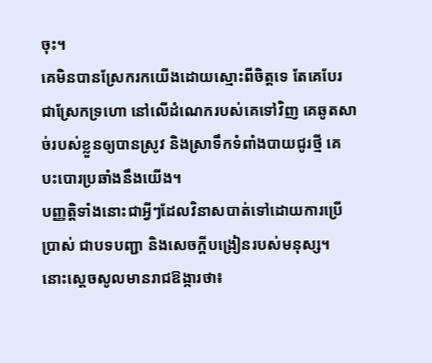ចុះ។
គេមិនបានស្រែករកយើងដោយស្មោះពីចិត្តទេ តែគេបែរជាស្រែកទ្រហោ នៅលើដំណេករបស់គេទៅវិញ គេឆូតសាច់របស់ខ្លួនឲ្យបានស្រូវ និងស្រាទឹកទំពាំងបាយជូរថ្មី គេបះបោរប្រឆាំងនឹងយើង។
បញ្ញត្តិទាំងនោះជាអ្វីៗដែលវិនាសបាត់ទៅដោយការប្រើប្រាស់ ជាបទបញ្ជា និងសេចក្តីបង្រៀនរបស់មនុស្ស។
នោះស្ដេចសូលមានរាជឱង្ការថា៖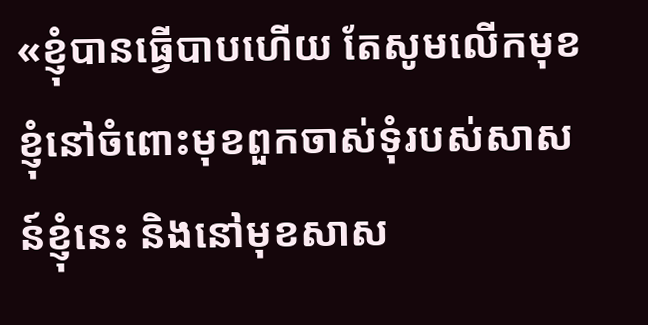«ខ្ញុំបានធ្វើបាបហើយ តែសូមលើកមុខខ្ញុំនៅចំពោះមុខពួកចាស់ទុំរបស់សាសន៍ខ្ញុំនេះ និងនៅមុខសាស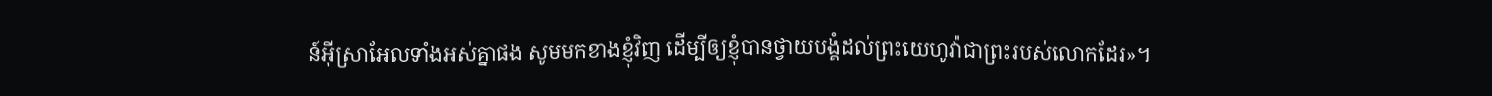ន៍អ៊ីស្រាអែលទាំងអស់គ្នាផង សូមមកខាងខ្ញុំវិញ ដើម្បីឲ្យខ្ញុំបានថ្វាយបង្គំដល់ព្រះយេហូវ៉ាជាព្រះរបស់លោកដែរ»។